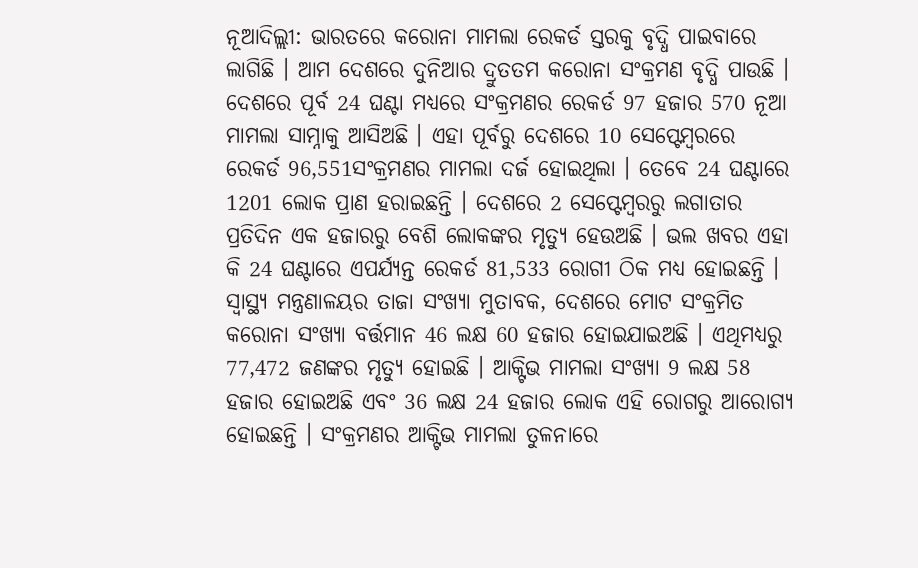ନୂଆଦିଲ୍ଲୀ: ଭାରତରେ କରୋନା ମାମଲା ରେକର୍ଡ ସ୍ତରକୁ ବୃଦ୍ଧି ପାଇବାରେ ଲାଗିଛି । ଆମ ଦେଶରେ ଦୁନିଆର ଦ୍ରୁତତମ କରୋନା ସଂକ୍ରମଣ ବୃଦ୍ଧି ପାଉଛି । ଦେଶରେ ପୂର୍ବ 24 ଘଣ୍ଟା ମଧ୍ୟରେ ସଂକ୍ରମଣର ରେକର୍ଡ 97 ହଜାର 570 ନୂଆ ମାମଲା ସାମ୍ନାକୁ ଆସିଅଛି । ଏହା ପୂର୍ବରୁ ଦେଶରେ 10 ସେପ୍ଟେମ୍ବରରେ ରେକର୍ଡ 96,551ସଂକ୍ରମଣର ମାମଲା ଦର୍ଜ ହୋଇଥିଲା । ତେବେ 24 ଘଣ୍ଟାରେ 1201 ଲୋକ ପ୍ରାଣ ହରାଇଛନ୍ତି । ଦେଶରେ 2 ସେପ୍ଟେମ୍ବରରୁ ଲଗାତାର ପ୍ରତିଦିନ ଏକ ହଜାରରୁ ବେଶି ଲୋକଙ୍କର ମୃତ୍ୟୁ ହେଉଅଛି । ଭଲ ଖବର ଏହା କି 24 ଘଣ୍ଟାରେ ଏପର୍ଯ୍ୟନ୍ତ ରେକର୍ଡ 81,533 ରୋଗୀ ଠିକ ମଧ୍ୟ ହୋଇଛନ୍ତି ।
ସ୍ୱାସ୍ଥ୍ୟ ମନ୍ତ୍ରଣାଳୟର ତାଜା ସଂଖ୍ୟା ମୁତାବକ, ଦେଶରେ ମୋଟ ସଂକ୍ରମିତ କରୋନା ସଂଖ୍ୟା ବର୍ତ୍ତମାନ 46 ଲକ୍ଷ 60 ହଜାର ହୋଇଯାଇଅଛି । ଏଥିମଧ୍ୟରୁ 77,472 ଜଣଙ୍କର ମୃତ୍ୟୁ ହୋଇଛି । ଆକ୍ଟିଭ ମାମଲା ସଂଖ୍ୟା 9 ଲକ୍ଷ 58 ହଜାର ହୋଇଅଛି ଏବଂ 36 ଲକ୍ଷ 24 ହଜାର ଲୋକ ଏହି ରୋଗରୁ ଆରୋଗ୍ୟ ହୋଇଛନ୍ତି । ସଂକ୍ରମଣର ଆକ୍ଟିଭ ମାମଲା ତୁଳନାରେ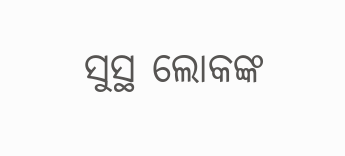ସୁସ୍ଥ ଲୋକଙ୍କ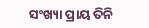ସଂଖ୍ୟା ପ୍ରାୟ ତିନି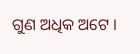ଗୁଣ ଅଧିକ ଅଟେ ।